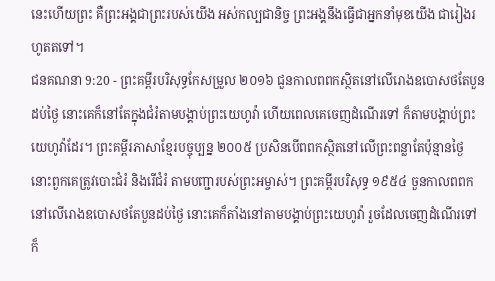នេះហើយព្រះ គឺព្រះអង្គជាព្រះរបស់យើង អស់កល្បជានិច្ច ព្រះអង្គនឹងធ្វើជាអ្នកនាំមុខយើង ជារៀងរហូតតទៅ។
ជនគណនា 9:20 - ព្រះគម្ពីរបរិសុទ្ធកែសម្រួល ២០១៦ ជួនកាលពពកស្ថិតនៅលើរោងឧបោសថតែបួនដប់ថ្ងៃ នោះគេក៏នៅតែក្នុងជំរំតាមបង្គាប់ព្រះយេហូវ៉ា ហើយពេលគេចេញដំណើរទៅ ក៏តាមបង្គាប់ព្រះយេហូវ៉ាដែរ។ ព្រះគម្ពីរភាសាខ្មែរបច្ចុប្បន្ន ២០០៥ ប្រសិនបើពពកស្ថិតនៅលើព្រះពន្លាតែប៉ុន្មានថ្ងៃ នោះពួកគេត្រូវបោះជំរំ និងរើជំរំ តាមបញ្ជារបស់ព្រះអម្ចាស់។ ព្រះគម្ពីរបរិសុទ្ធ ១៩៥៤ ចួនកាលពពកនៅលើរោងឧបោសថតែបួនដប់ថ្ងៃ នោះគេក៏តាំងនៅតាមបង្គាប់ព្រះយេហូវ៉ា រួចដែលចេញដំណើរទៅ ក៏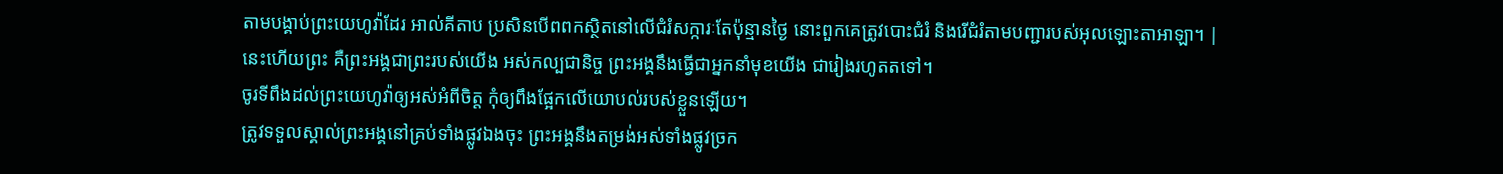តាមបង្គាប់ព្រះយេហូវ៉ាដែរ អាល់គីតាប ប្រសិនបើពពកស្ថិតនៅលើជំរំសក្ការៈតែប៉ុន្មានថ្ងៃ នោះពួកគេត្រូវបោះជំរំ និងរើជំរំតាមបញ្ជារបស់អុលឡោះតាអាឡា។ |
នេះហើយព្រះ គឺព្រះអង្គជាព្រះរបស់យើង អស់កល្បជានិច្ច ព្រះអង្គនឹងធ្វើជាអ្នកនាំមុខយើង ជារៀងរហូតតទៅ។
ចូរទីពឹងដល់ព្រះយេហូវ៉ាឲ្យអស់អំពីចិត្ត កុំឲ្យពឹងផ្អែកលើយោបល់របស់ខ្លួនឡើយ។
ត្រូវទទួលស្គាល់ព្រះអង្គនៅគ្រប់ទាំងផ្លូវឯងចុះ ព្រះអង្គនឹងតម្រង់អស់ទាំងផ្លូវច្រក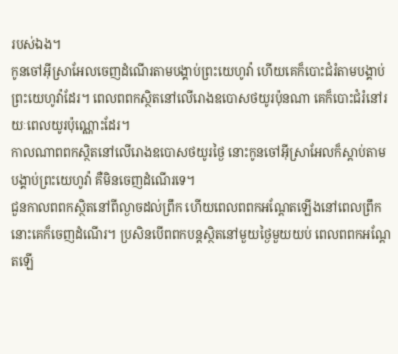របស់ឯង។
កូនចៅអ៊ីស្រាអែលចេញដំណើរតាមបង្គាប់ព្រះយេហូវ៉ា ហើយគេក៏បោះជំរំតាមបង្គាប់ព្រះយេហូវ៉ាដែរ។ ពេលពពកស្ថិតនៅលើរោងឧបោសថយូរប៉ុនណា គេក៏បោះជំរំនៅរយៈពេលយូរប៉ុណ្ណោះដែរ។
កាលណាពពកស្ថិតនៅលើរោងឧបោសថយូរថ្ងៃ នោះកូនចៅអ៊ីស្រាអែលក៏ស្ដាប់តាមបង្គាប់ព្រះយេហូវ៉ា គឺមិនចេញដំណើរទេ។
ជួនកាលពពកស្ថិតនៅពីល្ងាចដល់ព្រឹក ហើយពេលពពកអណ្ដែតឡើងនៅពេលព្រឹក នោះគេក៏ចេញដំណើរ។ ប្រសិនបើពពកបន្តស្ថិតនៅមួយថ្ងៃមួយយប់ ពេលពពកអណ្ដែតឡើ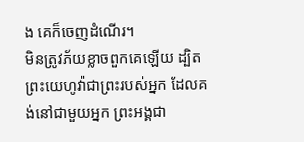ង គេក៏ចេញដំណើរ។
មិនត្រូវភ័យខ្លាចពួកគេឡើយ ដ្បិតព្រះយេហូវ៉ាជាព្រះរបស់អ្នក ដែលគង់នៅជាមួយអ្នក ព្រះអង្គជា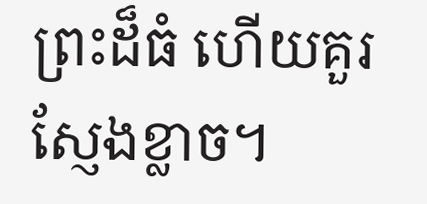ព្រះដ៏ធំ ហើយគួរស្ញែងខ្លាច។